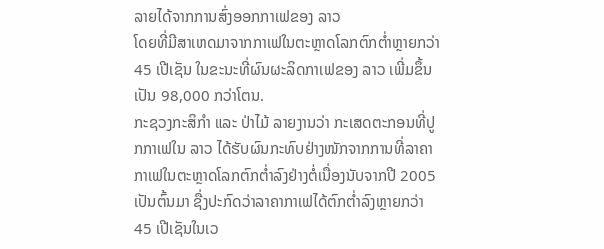ລາຍໄດ້ຈາກການສົ່ງອອກກາເຟຂອງ ລາວ
ໂດຍທີ່ມີສາເຫດມາຈາກກາເຟໃນຕະຫຼາດໂລກຕົກຕ່ຳຫຼາຍກວ່າ 45 ເປີເຊັນ ໃນຂະນະທີ່ຜົນຜະລິດກາເຟຂອງ ລາວ ເພີ່ມຂຶ້ນເປັນ 98,000 ກວ່າໂຕນ.
ກະຊວງກະສິກຳ ແລະ ປ່າໄມ້ ລາຍງານວ່າ ກະເສດຕະກອນທີ່ປູກກາເຟໃນ ລາວ ໄດ້ຮັບຜົນກະທົບຢ່າງໜັກຈາກການທີ່ລາຄາກາເຟໃນຕະຫຼາດໂລກຕົກຕ່ຳລົງຢ່າງຕໍ່ເນື່ອງນັບຈາກປີ 2005 ເປັນຕົ້ນມາ ຊື່ງປະກົດວ່າລາຄາກາເຟໄດ້ຕົກຕ່ຳລົງຫຼາຍກວ່າ 45 ເປີເຊັນໃນເວ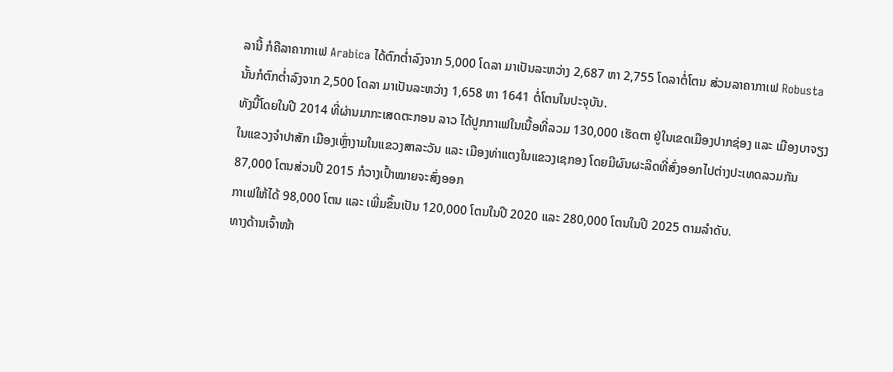ລານີ້ ກໍຄືລາຄາກາເຟ Arabica ໄດ້ຕົກຕ່ຳລົງຈາກ 5,000 ໂດລາ ມາເປັນລະຫວ່າງ 2,687 ຫາ 2,755 ໂດລາຕໍ່ໂຕນ ສ່ວນລາຄາກາເຟ Robusta ນັ້ນກໍຕົກຕ່ຳລົງຈາກ 2,500 ໂດລາ ມາເປັນລະຫວ່າງ 1,658 ຫາ 1641 ຕໍ່ໂຕນໃນປະຈຸບັນ.
ທັງນີ້ໂດຍໃນປີ 2014 ທີ່ຜ່ານມາກະເສດຕະກອນ ລາວ ໄດ້ປູກກາເຟໃນເນື້ອທີ່ລວມ 130,000 ເຮັດຕາ ຢູ່ໃນເຂດເມືອງປາກຊ່ອງ ແລະ ເມືອງບາຈຽງ ໃນແຂວງຈຳປາສັກ ເມືອງເຫຼົ່າງາມໃນແຂວງສາລະວັນ ແລະ ເມືອງທ່າແຕງໃນແຂວງເຊກອງ ໂດຍມີຜົນຜະລິດທີ່ສົ່ງອອກໄປຕ່າງປະເທດລວມກັນ 87,000 ໂຕນສ່ວນປີ 2015 ກໍວາງເປົ້າໝາຍຈະສົ່ງອອກ
ກາເຟໃຫ້ໄດ້ 98,000 ໂຕນ ແລະ ເພີ່ມຂຶ້ນເປັນ 120,000 ໂຕນໃນປີ 2020 ແລະ 280,000 ໂຕນໃນປີ 2025 ຕາມລຳດັບ.
ທາງດ້ານເຈົ້າໜ້າ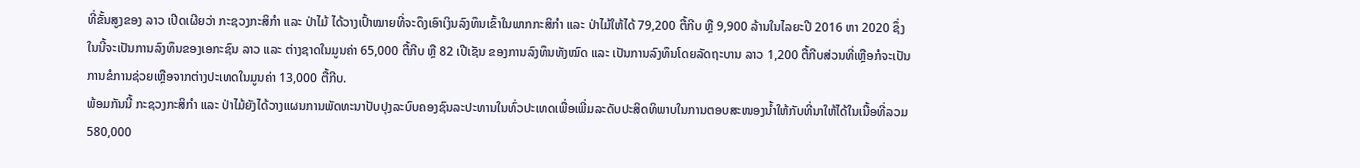ທີ່ຂັ້ນສູງຂອງ ລາວ ເປີດເຜີຍວ່າ ກະຊວງກະສິກຳ ແລະ ປ່າໄມ້ ໄດ້ວາງເປົ້າໝາຍທີ່ຈະດຶງເອົາເງິນລົງທຶນເຂົ້າໃນພາກກະສິກຳ ແລະ ປ່າໄມ້ໃຫ້ໄດ້ 79,200 ຕື້ກີບ ຫຼື 9,900 ລ້ານໃນໄລຍະປີ 2016 ຫາ 2020 ຊຶ່ງໃນນີ້ຈະເປັນການລົງທຶນຂອງເອກະຊົນ ລາວ ແລະ ຕ່າງຊາດໃນມູນຄ່າ 65,000 ຕື້ກີບ ຫຼື 82 ເປີເຊັນ ຂອງການລົງທຶນທັງໝົດ ແລະ ເປັນການລົງທຶນໂດຍລັດຖະບານ ລາວ 1,200 ຕື້ກີບສ່ວນທີ່ເຫຼືອກໍຈະເປັນການຂໍການຊ່ວຍເຫຼືອຈາກຕ່າງປະເທດໃນມູນຄ່າ 13,000 ຕື້ກີບ.
ພ້ອມກັນນີ້ ກະຊວງກະສິກຳ ແລະ ປ່າໄມ້ຍັງໄດ້ວາງແຜນການພັດທະນາປັບປຸງລະບົບຄອງຊົນລະປະທານໃນທົ່ວປະເທດເພື່ອເພີ່ມລະດັບປະສິດທິພາບໃນການຕອບສະໜອງນ້ຳໃຫ້ກັບທີ່ນາໃຫ້ໄດ້ໃນເນື້ອທີ່ລວມ 580,000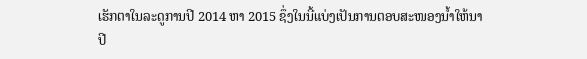ເຮັກຕາໃນລະດູການປີ 2014 ຫາ 2015 ຊຶ່ງໃນນີ້ແບ່ງເປັນການຕອບສະໜອງນ້ຳໃຫ້ນາປີ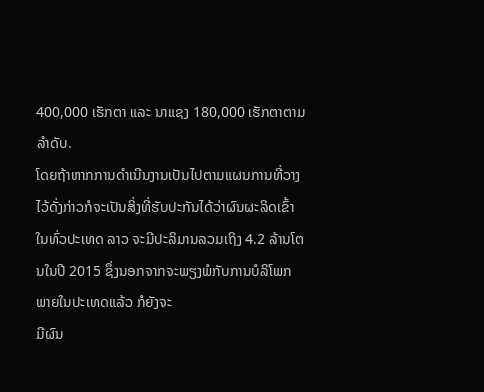400,000 ເຮັກຕາ ແລະ ນາແຊງ 180,000 ເຮັກຕາຕາມລຳດັບ.
ໂດຍຖ້າຫາກການດຳເນີນງານເປັນໄປຕາມແຜນການທີ່ວາງໄວ້ດັ່ງກ່າວກໍຈະເປັນສິ່ງທີ່ຮັບປະກັນໄດ້ວ່າຜົນຜະລິດເຂົ້າ ໃນທົ່ວປະເທດ ລາວ ຈະມີປະລິມານລວມເຖິງ 4.2 ລ້ານໂຕນໃນປີ 2015 ຊຶ່ງນອກຈາກຈະພຽງພໍກັບການບໍລິໂພກພາຍໃນປະເທດແລ້ວ ກໍຍັງຈະ
ມີຜົນ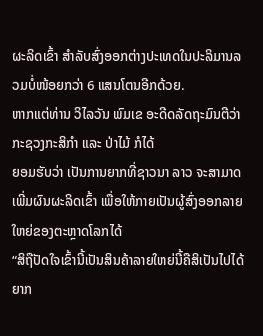ຜະລິດເຂົ້າ ສຳລັບສົ່ງອອກຕ່າງປະເທດໃນປະລິມານລວມບໍ່ໜ້ອຍກວ່າ 6 ແສນໂຕນອີກດ້ວຍ.
ຫາກແຕ່ທ່ານ ວິໄລວັນ ພົມເຂ ອະດີດລັດຖະມົນຕີວ່າກະຊວງກະສິກຳ ແລະ ປ່າໄມ້ ກໍໄດ້
ຍອມຮັບວ່າ ເປັນການຍາກທີ່ຊາວນາ ລາວ ຈະສາມາດເພີ່ມຜົນຜະລິດເຂົ້າ ເພື່ອໃຫ້ກາຍເປັນຜູ້ສົ່ງອອກລາຍໃຫຍ່ຂອງຕະຫຼາດໂລກໄດ້
“ສິຖືປັດໃຈເຂົ້ານີ້ເປັນສິນຄ້າລາຍໃຫຍ່ນີ້ຄືສິເປັນໄປໄດ້ຍາກ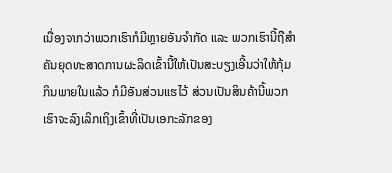ເນື່ອງຈາກວ່າພວກເຮົາກໍມີຫຼາຍອັນຈຳກັດ ແລະ ພວກເຮົານີ້ຖືສຳຄັນຍຸດທະສາດການຜະລິດເຂົ້ານີ້ໃຫ້ເປັນສະບຽງເອີ້ນວ່າໃຫ້ກຸ້ມກິນພາຍໃນແລ້ວ ກໍມີອັນສ່ວນແຮໄວ້ ສ່ວນເປັນສິນຄ້ານີ້ພວກເຮົາຈະລົງເລິກເຖິງເຂົ້າທີ່ເປັນເອກະລັກຂອງ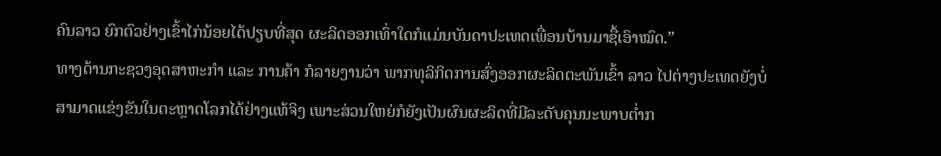ຄົນລາວ ຍົກຕົວຢ່າງເຂົ້າໄກ່ນ້ອຍໄດ້ປຽບທີ່ສຸດ ຜະລິດອອກເທົ່າໃດກໍແມ່ນບັນດາປະເທດເພື່ອນບ້ານມາຊື້ເອົາໝົດ.”
ທາງດ້ານກະຊວງອຸດສາຫະກຳ ແລະ ການຄ້າ ກໍລາຍງານວ່າ ພາກທຸລິກິດການສົ່ງອອກຜະລິດຕະພັນເຂົ້າ ລາວ ໄປຕ່າງປະເທດຍັງບໍ່ສາມາດແຂ່ງຂັນໃນຕະຫຼາດໂລກໄດ້ຢ່າງແທ້ຈິງ ເພາະສ່ວນໃຫຍ່ກໍຍັງເປັນຜົນຜະລິດທີ່ມີລະດັບຄຸນນະພາບຕ່ຳກ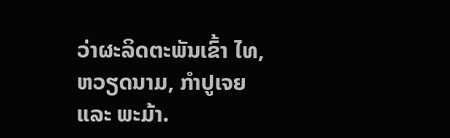ວ່າຜະລິດຕະພັນເຂົ້າ ໄທ, ຫວຽດນາມ, ກຳປູເຈຍ ແລະ ພະມ້າ.